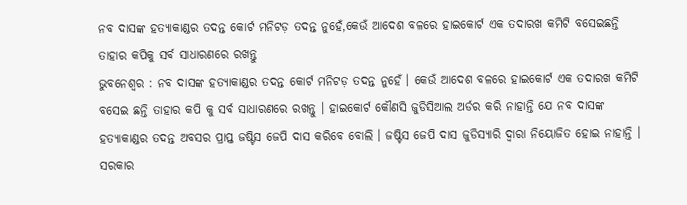ନବ ଦାସଙ୍କ ହତ୍ୟାକାଣ୍ଡର ତଦନ୍ତ କୋର୍ଟ ମନିଟଡ଼ ତଦନ୍ତ ନୁହେଁ,କେଉଁ ଆଦେଶ ବଳରେ ହାଇକୋର୍ଟ ଏକ ତଦାରଖ କମିଟି ବସେଇଛନ୍ତି ତାହାର କପିକୁ ସର୍ବ ସାଧାରଣରେ ରଖନ୍ତୁ
ଭୁବନେଶ୍ୱର : ନବ ଦାସଙ୍କ ହତ୍ୟାକାଣ୍ଡର ତଦନ୍ତ କୋର୍ଟ ମନିଟଡ଼ ତଦନ୍ତ ନୁହେଁ । କେଉଁ ଆଦେଶ ବଳରେ ହାଇକୋର୍ଟ ଏକ ତଦାରଖ କମିଟି ବସେଇ ଛନ୍ତି ତାହାର କପି କୁ ସର୍ବ ସାଧାରଣରେ ରଖନ୍ତୁ । ହାଇକୋର୍ଟ କୌଣସି ଜୁଡିସିଆଲ ଅର୍ଡର କରି ନାହାନ୍ତି ଯେ ନବ ଦାସଙ୍କ ହତ୍ୟାକାଣ୍ଡର ତଦନ୍ତ ଅବସର ପ୍ରାପ୍ତ ଜଷ୍ଟିସ ଜେପି ଦାସ କରିବେ ବୋଲି । ଜଷ୍ଟିସ ଜେପି ଦାସ ଜୁଡିସ୍ୟାରି ଦ୍ୱାରା ନିୟୋଜିତ ହୋଇ ନାହାନ୍ତି । ସରକାର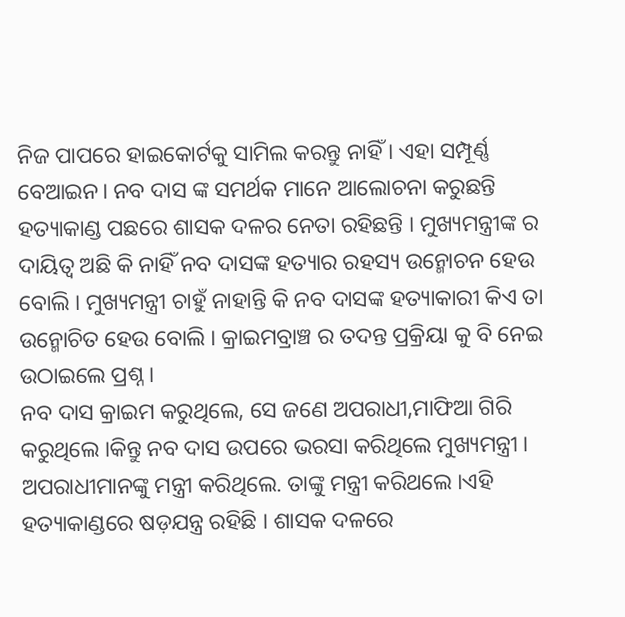ନିଜ ପାପରେ ହାଇକୋର୍ଟକୁ ସାମିଲ କରନ୍ତୁ ନାହିଁ । ଏହା ସମ୍ପୂର୍ଣ୍ଣ ବେଆଇନ। ନବ ଦାସ ଙ୍କ ସମର୍ଥକ ମାନେ ଆଲୋଚନା କରୁଛନ୍ତି ହତ୍ୟାକାଣ୍ଡ ପଛରେ ଶାସକ ଦଳର ନେତା ରହିଛନ୍ତି । ମୁଖ୍ୟମନ୍ତ୍ରୀଙ୍କ ର ଦାୟିତ୍ୱ ଅଛି କି ନାହିଁ ନବ ଦାସଙ୍କ ହତ୍ୟାର ରହସ୍ୟ ଉନ୍ମୋଚନ ହେଉ ବୋଲି । ମୁଖ୍ୟମନ୍ତ୍ରୀ ଚାହୁଁ ନାହାନ୍ତି କି ନବ ଦାସଙ୍କ ହତ୍ୟାକାରୀ କିଏ ତା ଉନ୍ମୋଚିତ ହେଉ ବୋଲି । କ୍ରାଇମବ୍ରାଞ୍ଚ ର ତଦନ୍ତ ପ୍ରକ୍ରିୟା କୁ ବି ନେଇ ଉଠାଇଲେ ପ୍ରଶ୍ନ ।
ନବ ଦାସ କ୍ରାଇମ କରୁଥିଲେ, ସେ ଜଣେ ଅପରାଧୀ,ମାଫିଆ ଗିରି କରୁଥିଲେ ।କିନ୍ତୁ ନବ ଦାସ ଉପରେ ଭରସା କରିଥିଲେ ମୁଖ୍ୟମନ୍ତ୍ରୀ । ଅପରାଧୀମାନଙ୍କୁ ମନ୍ତ୍ରୀ କରିଥିଲେ. ତାଙ୍କୁ ମନ୍ତ୍ରୀ କରିଥଲେ ।ଏହି ହତ୍ୟାକାଣ୍ଡରେ ଷଡ଼ଯନ୍ତ୍ର ରହିଛି । ଶାସକ ଦଳରେ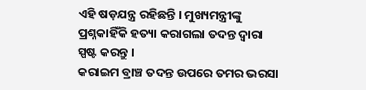ଏହି ଷଡ଼ଯନ୍ତ୍ର ରହିଛନ୍ତି । ମୁଖ୍ୟମନ୍ତ୍ରୀଙ୍କୁ ପ୍ରଶ୍ନକାହିଁକି ହତ୍ୟା କରାଗଲା ତଦନ୍ତ ଦ୍ୱାରା ସ୍ପଷ୍ଟ କରନ୍ତୁ ।
କରାଇମ ବ୍ରାଞ୍ଚ ତଦନ୍ତ ଉପରେ ତମର ଭରସା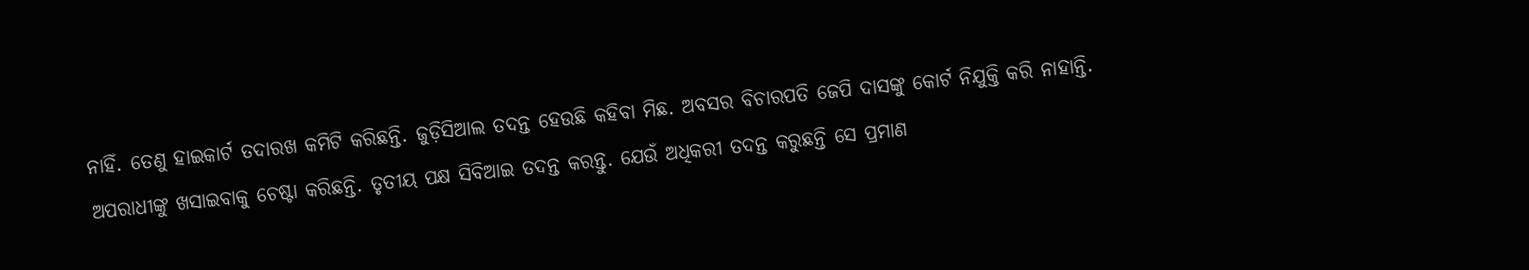ନାହିଁ. ତେଣୁ ହାଇକାର୍ଟ ତଦାରଖ କମିଟି କରିଛନ୍ତି. ଜୁଡ଼ିସିଆଲ ତଦନ୍ତ ହେଉଛି କହିବା ମିଛ. ଅବସର ବିଚାରପତି ଜେପି ଦାସଙ୍କୁ କୋର୍ଟ ନିଯୁକ୍ତି କରି ନାହାନ୍ତି. ଅପରାଧୀଙ୍କୁ ଖସାଇବାକୁ ଚେଷ୍ଟା କରିଛନ୍ତି. ତୃତୀୟ ପକ୍ଷ ସିବିଆଇ ତଦନ୍ତ କରନ୍ତୁ. ଯେଉଁ ଅଧିକରୀ ତଦନ୍ତ କରୁଛନ୍ତି ସେ ପ୍ରମାଣ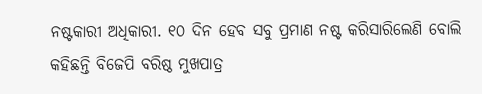ନଷ୍ଟକାରୀ ଅଧିକାରୀ. ୧୦ ଦିନ ହେବ ସବୁ ପ୍ରମାଣ ନଷ୍ଟ କରିସାରିଲେଣି ବୋଲି କହିଛନ୍ତି ବିଜେପି ବରିଷ୍ଠ ମୁଖପାତ୍ର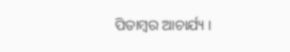ପିତାମ୍ବର ଆଚାର୍ଯ୍ୟ ।